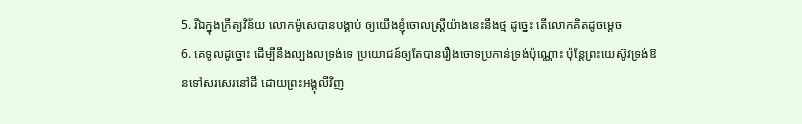5. រីឯក្នុងក្រឹត្យវិន័យ លោកម៉ូសេបានបង្គាប់ ឲ្យយើងខ្ញុំចោលស្ត្រីយ៉ាងនេះនឹងថ្ម ដូច្នេះ តើលោកគិតដូចម្តេច
6. គេទូលដូច្នោះ ដើម្បីនឹងល្បងលទ្រង់ទេ ប្រយោជន៍ឲ្យតែបានរឿងចោទប្រកាន់ទ្រង់ប៉ុណ្ណោះ ប៉ុន្តែព្រះយេស៊ូវទ្រង់ឱនទៅសរសេរនៅដី ដោយព្រះអង្គុលីវិញ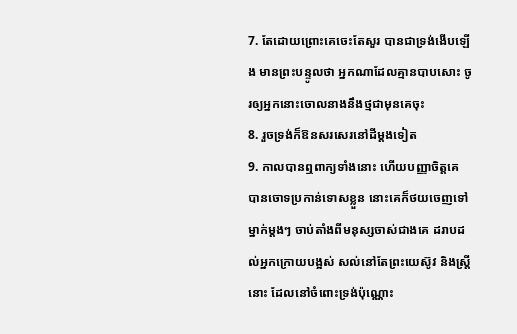7. តែដោយព្រោះគេចេះតែសួរ បានជាទ្រង់ងើបឡើង មានព្រះបន្ទូលថា អ្នកណាដែលគ្មានបាបសោះ ចូរឲ្យអ្នកនោះចោលនាងនឹងថ្មជាមុនគេចុះ
8. រួចទ្រង់ក៏ឱនសរសេរនៅដីម្តងទៀត
9. កាលបានឮពាក្យទាំងនោះ ហើយបញ្ញាចិត្តគេ បានចោទប្រកាន់ទោសខ្លួន នោះគេក៏ថយចេញទៅម្នាក់ម្តងៗ ចាប់តាំងពីមនុស្សចាស់ជាងគេ ដរាបដល់អ្នកក្រោយបង្អស់ សល់នៅតែព្រះយេស៊ូវ និងស្ត្រីនោះ ដែលនៅចំពោះទ្រង់ប៉ុណ្ណោះ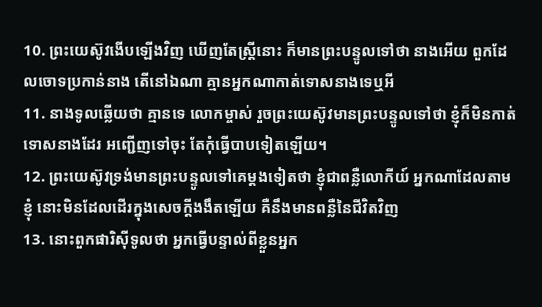10. ព្រះយេស៊ូវងើបឡើងវិញ ឃើញតែស្ត្រីនោះ ក៏មានព្រះបន្ទូលទៅថា នាងអើយ ពួកដែលចោទប្រកាន់នាង តើនៅឯណា គ្មានអ្នកណាកាត់ទោសនាងទេឬអី
11. នាងទូលឆ្លើយថា គ្មានទេ លោកម្ចាស់ រួចព្រះយេស៊ូវមានព្រះបន្ទូលទៅថា ខ្ញុំក៏មិនកាត់ទោសនាងដែរ អញ្ជើញទៅចុះ តែកុំធ្វើបាបទៀតឡើយ។
12. ព្រះយេស៊ូវទ្រង់មានព្រះបន្ទូលទៅគេម្តងទៀតថា ខ្ញុំជាពន្លឺលោកីយ៍ អ្នកណាដែលតាមខ្ញុំ នោះមិនដែលដើរក្នុងសេចក្តីងងឹតឡើយ គឺនឹងមានពន្លឺនៃជីវិតវិញ
13. នោះពួកផារិស៊ីទូលថា អ្នកធ្វើបន្ទាល់ពីខ្លួនអ្នក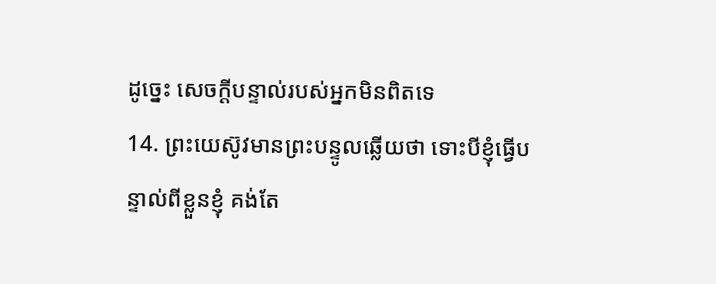ដូច្នេះ សេចក្តីបន្ទាល់របស់អ្នកមិនពិតទេ
14. ព្រះយេស៊ូវមានព្រះបន្ទូលឆ្លើយថា ទោះបីខ្ញុំធ្វើបន្ទាល់ពីខ្លួនខ្ញុំ គង់តែ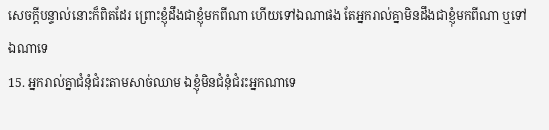សេចក្តីបន្ទាល់នោះក៏ពិតដែរ ព្រោះខ្ញុំដឹងជាខ្ញុំមកពីណា ហើយទៅឯណាផង តែអ្នករាល់គ្នាមិនដឹងជាខ្ញុំមកពីណា ឬទៅឯណាទេ
15. អ្នករាល់គ្នាជំនុំជំរះតាមសាច់ឈាម ឯខ្ញុំមិនជំនុំជំរះអ្នកណាទេ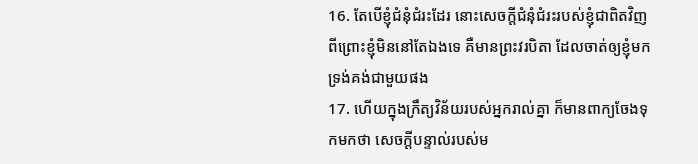16. តែបើខ្ញុំជំនុំជំរះដែរ នោះសេចក្តីជំនុំជំរះរបស់ខ្ញុំជាពិតវិញ ពីព្រោះខ្ញុំមិននៅតែឯងទេ គឺមានព្រះវរបិតា ដែលចាត់ឲ្យខ្ញុំមក ទ្រង់គង់ជាមួយផង
17. ហើយក្នុងក្រឹត្យវិន័យរបស់អ្នករាល់គ្នា ក៏មានពាក្យចែងទុកមកថា សេចក្តីបន្ទាល់របស់ម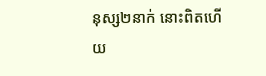នុស្ស២នាក់ នោះពិតហើយ